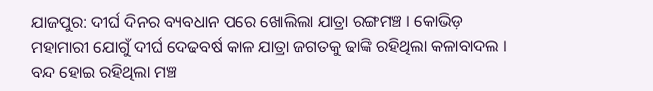ଯାଜପୁର: ଦୀର୍ଘ ଦିନର ବ୍ୟବଧାନ ପରେ ଖୋଲିଲା ଯାତ୍ରା ରଙ୍ଗମଞ୍ଚ । କୋଭିଡ଼ ମହାମାରୀ ଯୋଗୁଁ ଦୀର୍ଘ ଦେଢବର୍ଷ କାଳ ଯାତ୍ରା ଜଗତକୁ ଢାଙ୍କି ରହିଥିଲା କଳାବାଦଲ । ବନ୍ଦ ହୋଇ ରହିଥିଲା ମଞ୍ଚ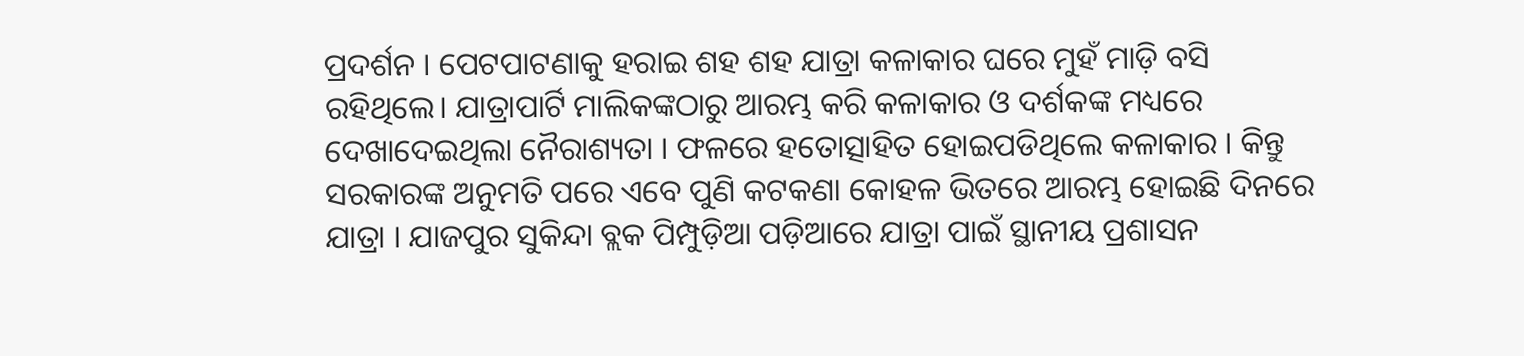ପ୍ରଦର୍ଶନ । ପେଟପାଟଣାକୁ ହରାଇ ଶହ ଶହ ଯାତ୍ରା କଳାକାର ଘରେ ମୁହଁ ମାଡ଼ି ବସି ରହିଥିଲେ। ଯାତ୍ରାପାର୍ଟି ମାଲିକଙ୍କଠାରୁ ଆରମ୍ଭ କରି କଳାକାର ଓ ଦର୍ଶକଙ୍କ ମଧ୍ୟରେ ଦେଖାଦେଇଥିଲା ନୈରାଶ୍ୟତା । ଫଳରେ ହତୋତ୍ସାହିତ ହୋଇପଡିଥିଲେ କଳାକାର । କିନ୍ତୁ ସରକାରଙ୍କ ଅନୁମତି ପରେ ଏବେ ପୁଣି କଟକଣା କୋହଳ ଭିତରେ ଆରମ୍ଭ ହୋଇଛି ଦିନରେ ଯାତ୍ରା । ଯାଜପୁର ସୁକିନ୍ଦା ବ୍ଲକ ପିମ୍ପୁଡ଼ିଆ ପଡ଼ିଆରେ ଯାତ୍ରା ପାଇଁ ସ୍ଥାନୀୟ ପ୍ରଶାସନ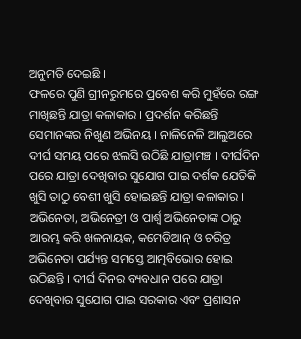ଅନୁମତି ଦେଇଛି ।
ଫଳରେ ପୁଣି ଗ୍ରୀନରୁମରେ ପ୍ରବେଶ କରି ମୁହଁରେ ରଙ୍ଗ ମାଖିଛନ୍ତି ଯାତ୍ରା କଳାକାର । ପ୍ରଦର୍ଶନ କରିଛନ୍ତି ସେମାନଙ୍କର ନିଖୁଣ ଅଭିନୟ । ନାଳିନେଳି ଆଲୁଅରେ ଦୀର୍ଘ ସମୟ ପରେ ଝଲସି ଉଠିଛି ଯାତ୍ରାମଞ୍ଚ । ଦୀର୍ଘଦିନ ପରେ ଯାତ୍ରା ଦେଖିବାର ସୁଯୋଗ ପାଇ ଦର୍ଶକ ଯେତିକି ଖୁସି ତାଠୁ ବେଶୀ ଖୁସି ହୋଇଛନ୍ତି ଯାତ୍ରା କଳାକାର । ଅଭିନେତା, ଅଭିନେତ୍ରୀ ଓ ପାର୍ଶ୍ବ ଅଭିନେତାଙ୍କ ଠାରୁ ଆରମ୍ଭ କରି ଖଳନାୟକ, କମେଡିଆନ୍ ଓ ଚରିତ୍ର ଅଭିନେତା ପର୍ଯ୍ୟନ୍ତ ସମସ୍ତେ ଆତ୍ମବିଭୋର ହୋଇ ଉଠିଛନ୍ତି । ଦୀର୍ଘ ଦିନର ବ୍ୟବଧାନ ପରେ ଯାତ୍ରା ଦେଖିବାର ସୁଯୋଗ ପାଇ ସରକାର ଏବଂ ପ୍ରଶାସନ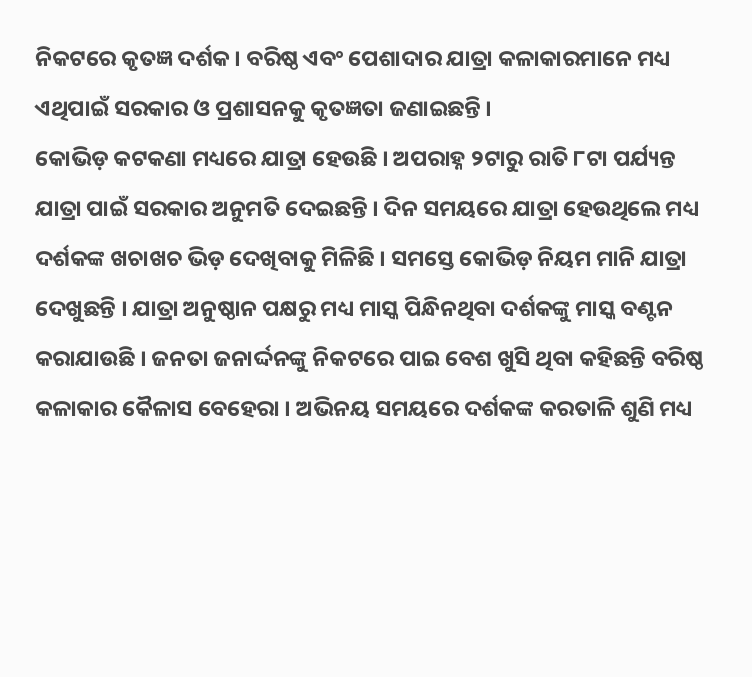ନିକଟରେ କୃତଜ୍ଞ ଦର୍ଶକ । ବରିଷ୍ଠ ଏବଂ ପେଶାଦାର ଯାତ୍ରା କଳାକାରମାନେ ମଧ୍ୟ ଏଥିପାଇଁ ସରକାର ଓ ପ୍ରଶାସନକୁ କୃତଜ୍ଞତା ଜଣାଇଛନ୍ତି ।
କୋଭିଡ଼ କଟକଣା ମଧ୍ୟରେ ଯାତ୍ରା ହେଉଛି । ଅପରାହ୍ନ ୨ଟାରୁ ରାତି ୮ଟା ପର୍ଯ୍ୟନ୍ତ ଯାତ୍ରା ପାଇଁ ସରକାର ଅନୁମତି ଦେଇଛନ୍ତି । ଦିନ ସମୟରେ ଯାତ୍ରା ହେଉଥିଲେ ମଧ୍ୟ ଦର୍ଶକଙ୍କ ଖଚାଖଚ ଭିଡ଼ ଦେଖିବାକୁ ମିଳିଛି । ସମସ୍ତେ କୋଭିଡ଼ ନିୟମ ମାନି ଯାତ୍ରା ଦେଖୁଛନ୍ତି । ଯାତ୍ରା ଅନୁଷ୍ଠାନ ପକ୍ଷରୁ ମଧ୍ୟ ମାସ୍କ ପିନ୍ଧିନଥିବା ଦର୍ଶକଙ୍କୁ ମାସ୍କ ବଣ୍ଟନ କରାଯାଉଛି । ଜନତା ଜନାର୍ଦ୍ଦନଙ୍କୁ ନିକଟରେ ପାଇ ବେଶ ଖୁସି ଥିବା କହିଛନ୍ତି ବରିଷ୍ଠ କଳାକାର କୈଳାସ ବେହେରା । ଅଭିନୟ ସମୟରେ ଦର୍ଶକଙ୍କ କରତାଳି ଶୁଣି ମଧ୍ୟ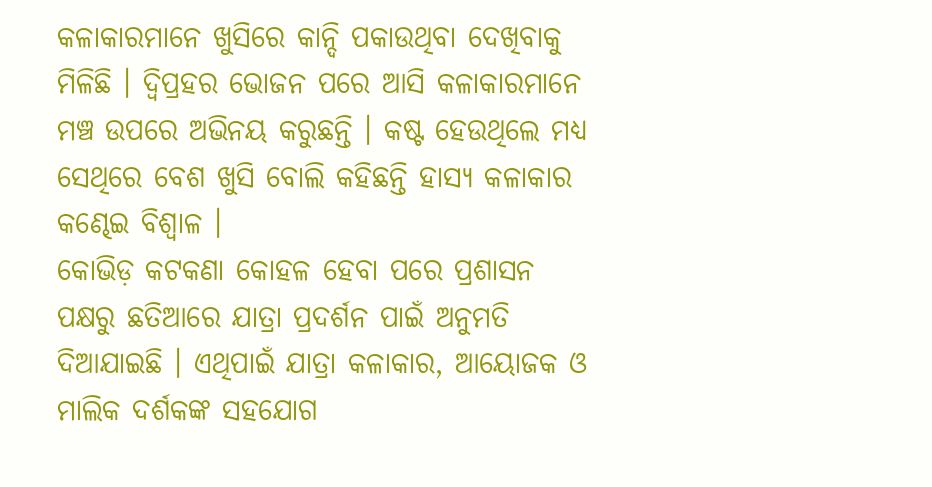କଳାକାରମାନେ ଖୁସିରେ କାନ୍ଦି ପକାଉଥିବା ଦେଖିବାକୁ ମିଳିଛି । ଦ୍ବିପ୍ରହର ଭୋଜନ ପରେ ଆସି କଳାକାରମାନେ ମଞ୍ଚ ଉପରେ ଅଭିନୟ କରୁଛନ୍ତି । କଷ୍ଟ ହେଉଥିଲେ ମଧ୍ୟ ସେଥିରେ ବେଶ ଖୁସି ବୋଲି କହିଛନ୍ତି ହାସ୍ୟ କଳାକାର କଣ୍ଢେଇ ବିଶ୍ବାଳ ।
କୋଭିଡ଼ କଟକଣା କୋହଳ ହେବା ପରେ ପ୍ରଶାସନ ପକ୍ଷରୁ ଛତିଆରେ ଯାତ୍ରା ପ୍ରଦର୍ଶନ ପାଇଁ ଅନୁମତି ଦିଆଯାଇଛି । ଏଥିପାଇଁ ଯାତ୍ରା କଳାକାର, ଆୟୋଜକ ଓ ମାଲିକ ଦର୍ଶକଙ୍କ ସହଯୋଗ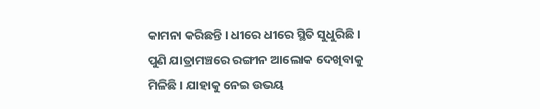କାମନା କରିଛନ୍ତି । ଧୀରେ ଧୀରେ ସ୍ଥିତି ସୁଧୁରିଛି । ପୁଣି ଯାତ୍ରାମଞ୍ଚରେ ରଙ୍ଗୀନ ଆଲୋକ ଦେଖିବାକୁ ମିଳିଛି । ଯାହାକୁ ନେଇ ଉଭୟ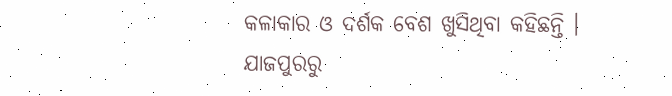କଳାକାର ଓ ଦର୍ଶକ ବେଶ ଖୁସିଥିବା କହିଛନ୍ତି ।
ଯାଜପୁରରୁ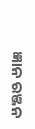ଜ୍ଞାନ ରଞ୍ଜନ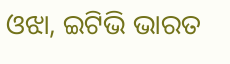ଓଝା, ଇଟିଭି ଭାରତ